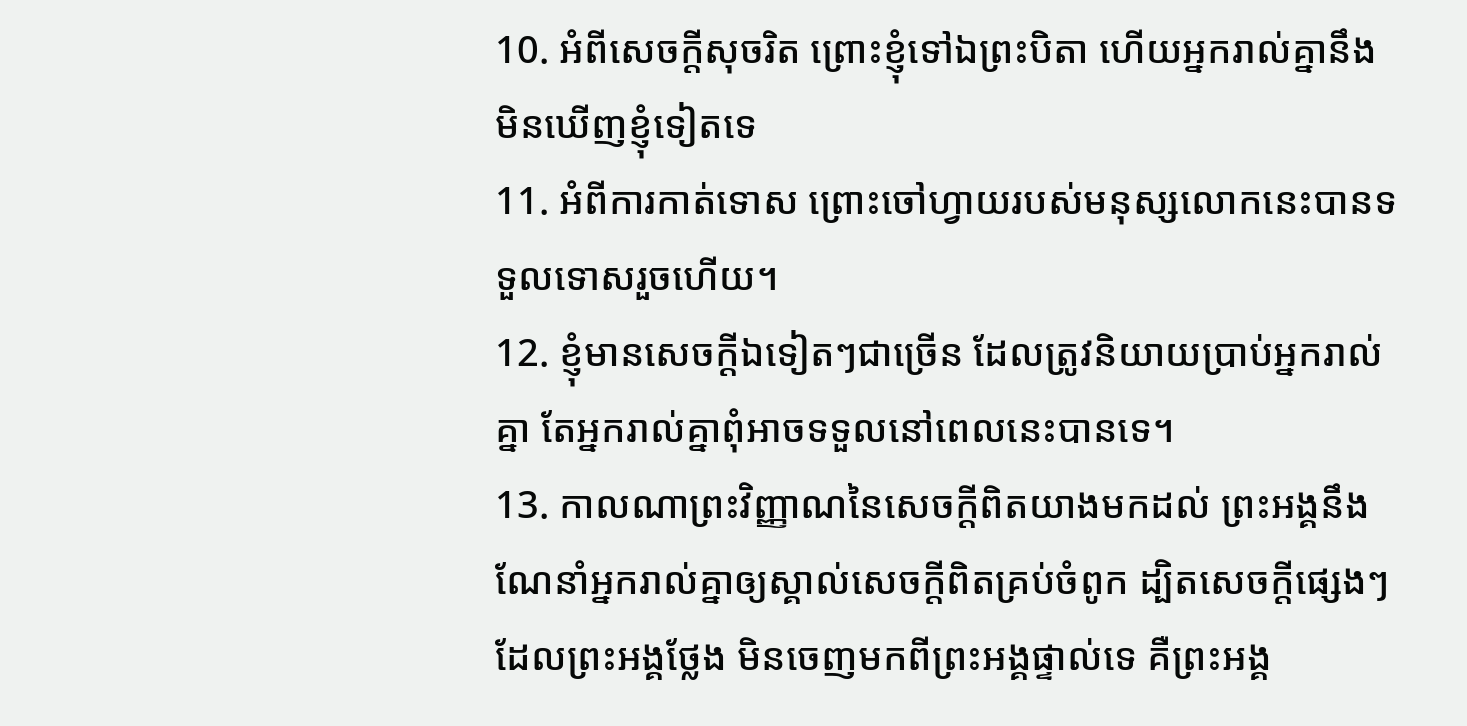10. អំពីសេចក្ដីសុចរិត ព្រោះខ្ញុំទៅឯព្រះបិតា ហើយអ្នករាល់គ្នានឹងមិនឃើញខ្ញុំទៀតទេ
11. អំពីការកាត់ទោស ព្រោះចៅហ្វាយរបស់មនុស្សលោកនេះបានទទួលទោសរួចហើយ។
12. ខ្ញុំមានសេចក្ដីឯទៀតៗជាច្រើន ដែលត្រូវនិយាយប្រាប់អ្នករាល់គ្នា តែអ្នករាល់គ្នាពុំអាចទទួលនៅពេលនេះបានទេ។
13. កាលណាព្រះវិញ្ញាណនៃសេចក្ដីពិតយាងមកដល់ ព្រះអង្គនឹងណែនាំអ្នករាល់គ្នាឲ្យស្គាល់សេចក្ដីពិតគ្រប់ចំពូក ដ្បិតសេចក្ដីផ្សេងៗដែលព្រះអង្គថ្លែង មិនចេញមកពីព្រះអង្គផ្ទាល់ទេ គឺព្រះអង្គ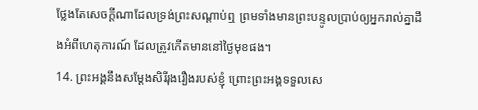ថ្លែងតែសេចក្ដីណាដែលទ្រង់ព្រះសណ្ដាប់ឮ ព្រមទាំងមានព្រះបន្ទូលប្រាប់ឲ្យអ្នករាល់គ្នាដឹងអំពីហេតុការណ៍ ដែលត្រូវកើតមាននៅថ្ងៃមុខផង។
14. ព្រះអង្គនឹងសម្តែងសិរីរុងរឿងរបស់ខ្ញុំ ព្រោះព្រះអង្គទទួលសេ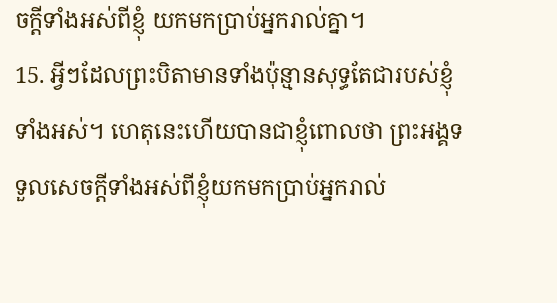ចក្ដីទាំងអស់ពីខ្ញុំ យកមកប្រាប់អ្នករាល់គ្នា។
15. អ្វីៗដែលព្រះបិតាមានទាំងប៉ុន្មានសុទ្ធតែជារបស់ខ្ញុំទាំងអស់។ ហេតុនេះហើយបានជាខ្ញុំពោលថា ព្រះអង្គទទួលសេចក្ដីទាំងអស់ពីខ្ញុំយកមកប្រាប់អ្នករាល់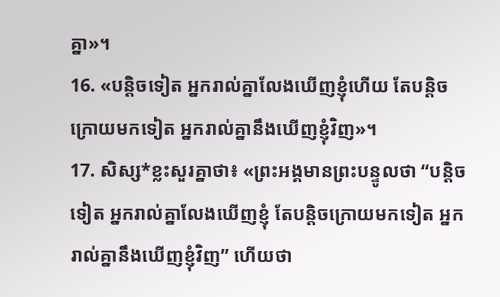គ្នា»។
16. «បន្តិចទៀត អ្នករាល់គ្នាលែងឃើញខ្ញុំហើយ តែបន្តិចក្រោយមកទៀត អ្នករាល់គ្នានឹងឃើញខ្ញុំវិញ»។
17. សិស្ស*ខ្លះសួរគ្នាថា៖ «ព្រះអង្គមានព្រះបន្ទូលថា “បន្តិចទៀត អ្នករាល់គ្នាលែងឃើញខ្ញុំ តែបន្តិចក្រោយមកទៀត អ្នករាល់គ្នានឹងឃើញខ្ញុំវិញ” ហើយថា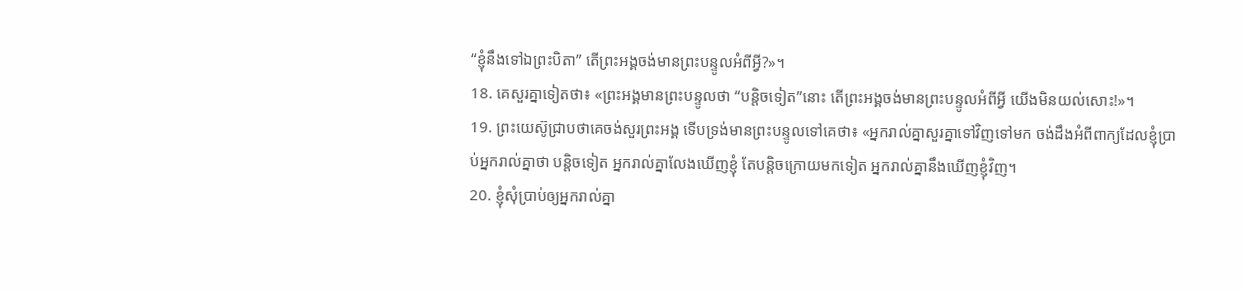“ខ្ញុំនឹងទៅឯព្រះបិតា” តើព្រះអង្គចង់មានព្រះបន្ទូលអំពីអ្វី?»។
18. គេសួរគ្នាទៀតថា៖ «ព្រះអង្គមានព្រះបន្ទូលថា “បន្តិចទៀត”នោះ តើព្រះអង្គចង់មានព្រះបន្ទូលអំពីអ្វី យើងមិនយល់សោះ!»។
19. ព្រះយេស៊ូជ្រាបថាគេចង់សួរព្រះអង្គ ទើបទ្រង់មានព្រះបន្ទូលទៅគេថា៖ «អ្នករាល់គ្នាសួរគ្នាទៅវិញទៅមក ចង់ដឹងអំពីពាក្យដែលខ្ញុំប្រាប់អ្នករាល់គ្នាថា បន្តិចទៀត អ្នករាល់គ្នាលែងឃើញខ្ញុំ តែបន្តិចក្រោយមកទៀត អ្នករាល់គ្នានឹងឃើញខ្ញុំវិញ។
20. ខ្ញុំសុំប្រាប់ឲ្យអ្នករាល់គ្នា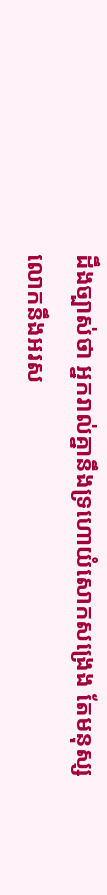ដឹងច្បាស់ថា អ្នករាល់គ្នានឹងទ្រហោយំសោកសង្រេង តែមនុស្សលោកនឹងអរស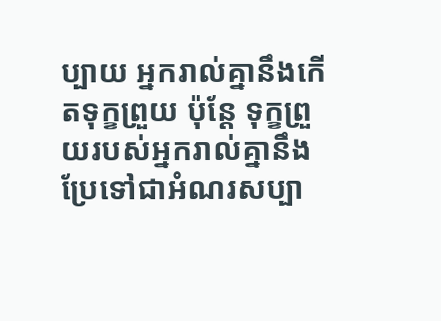ប្បាយ អ្នករាល់គ្នានឹងកើតទុក្ខព្រួយ ប៉ុន្តែ ទុក្ខព្រួយរបស់អ្នករាល់គ្នានឹងប្រែទៅជាអំណរសប្បា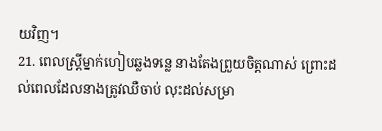យវិញ។
21. ពេលស្ត្រីម្នាក់ហៀបឆ្លងទន្លេ នាងតែងព្រួយចិត្តណាស់ ព្រោះដល់ពេលដែលនាងត្រូវឈឺចាប់ លុះដល់សម្រា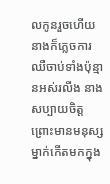លកូនរួចហើយ នាងក៏ភ្លេចការឈឺចាប់ទាំងប៉ុន្មានអស់រលីង នាងសប្បាយចិត្ត ព្រោះមានមនុស្សម្នាក់កើតមកក្នុង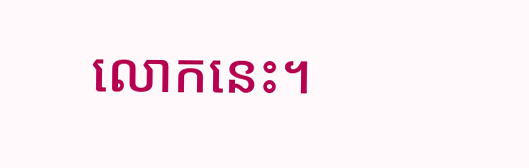លោកនេះ។